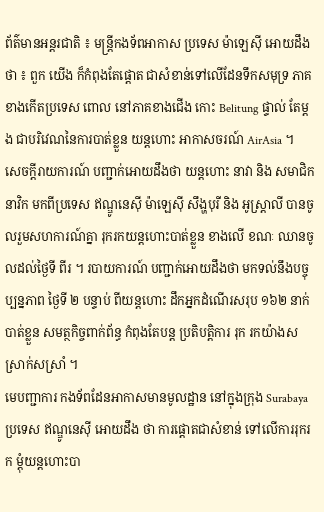ព័ត៌មានអន្តរជាតិ ៖ មន្រ្តីកងទ័ពអាកាស ប្រទេស ម៉ាឡេស៊ី អោយដឹងថា ៖ ពួក យើង ក៏កំពុងតែផ្តោត ជាសំខាន់ទៅលើដែនទឹកសមុទ្រ ភាគខាងកើតប្រទេស ពោល នៅភាគខាងជើង កោះ Belitung ផ្ទាល់ តែម្តង ជាបរិវេណនៃការបាត់ខ្លួន យន្តហោះ អាកាសចរណ៍ AirAsia ។
សេចក្តីរាយការណ៍ បញ្ជាក់អោយដឹងថា យន្តហោះ នាវា និង សមាជិកនាវិក មកពីប្រទេស ឥណ្ឌូនេស៊ី ម៉ាឡេស៊ី សឹង្ហបុរី និង អូស្រ្តាលី បានចូលរួមសហការណ៍គ្នា រុករកយន្តហោះបាត់ខ្លួន ខាងលើ ខណៈ ឈានចូលដល់ថ្ងៃទី ពីរ ។ របាយការណ៍ បញ្ជាក់អោយដឹងថា មកទល់នឹងបច្ចុប្បន្នភាព ថ្ងៃទី ២ បន្ទាប់ ពីយន្តហោះ ដឹកអ្នកដំណើរសរុប ១៦២ នាក់បាត់ខ្លួន សមត្ថកិច្ចពាក់ព័ន្ធ កំពុងតែបន្ត ប្រតិបត្តិការ រុក រកយ៉ាងសស្រាក់សស្រាំ ។
មេបញ្ជាការ កងទ័ពដែនអាកាសមានមូលដ្ឋាន នៅក្នុងក្រុង Surabaya ប្រទេស ឥណ្ឌូនេស៊ី អោយដឹង ថា ការផ្តោតជាសំខាន់ ទៅលើការរុករក ម្តុំយន្តហោះបា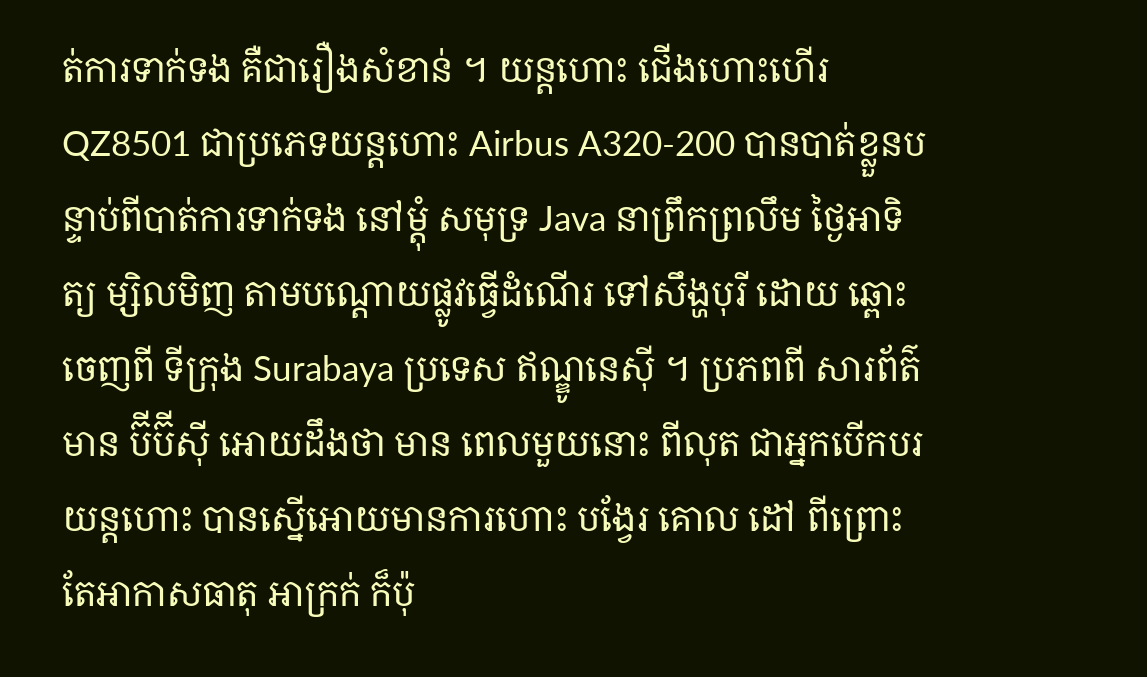ត់ការទាក់ទង គឺជារឿងសំខាន់ ។ យន្តហោះ ជើងហោះហើរ QZ8501 ជាប្រភេទយន្តហោះ Airbus A320-200 បានបាត់ខ្លួនបន្ទាប់ពីបាត់ការទាក់ទង នៅម្តុំ សមុទ្រ Java នាព្រឹកព្រលឹម ថ្ងៃអាទិត្យ ម្សិលមិញ តាមបណ្តោយផ្លូវធ្វើដំណើរ ទៅសឹង្ហបុរី ដោយ ឆ្ពោះចេញពី ទីក្រុង Surabaya ប្រទេស ឥណ្ឌូនេស៊ី ។ ប្រភពពី សារព័ត៌មាន ប៊ីប៊ីស៊ី អោយដឹងថា មាន ពេលមួយនោះ ពីលុត ជាអ្នកបើកបរ យន្តហោះ បានស្នើអោយមានការហោះ បង្វែរ គោល ដៅ ពីព្រោះ តែអាកាសធាតុ អាក្រក់ ក៏ប៉ុ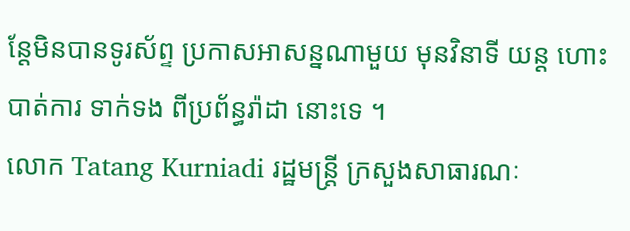ន្តែមិនបានទូរស័ព្ទ ប្រកាសអាសន្នណាមួយ មុនវិនាទី យន្ត ហោះបាត់ការ ទាក់ទង ពីប្រព័ន្ធរ៉ាដា នោះទេ ។
លោក Tatang Kurniadi រដ្ឋមន្រ្តី ក្រសួងសាធារណៈ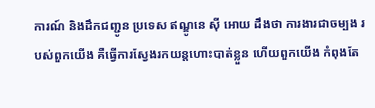ការណ៍ និងដឹកជញ្ជូន ប្រទេស ឥណ្ឌូនេ ស៊ី អោយ ដឹងថា ការងារជាចម្បង របស់ពួកយើង គឺធ្វើការស្វែងរកយន្តហោះបាត់ខ្លួន ហើយពួកយើង កំពុងតែ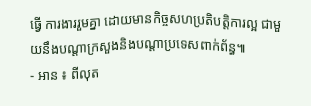ធ្វើ ការងាររួមគ្នា ដោយមានកិច្ចសហប្រតិបត្តិការល្អ ជាមួយនឹងបណ្តាក្រសួងនិងបណ្តាប្រទេសពាក់ព័ន្ធ៕
- អាន ៖ ពីលុត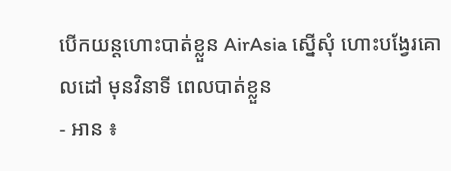បើកយន្តហោះបាត់ខ្លួន AirAsia ស្នើសុំ ហោះបង្វែរគោលដៅ មុនវិនាទី ពេលបាត់ខ្លួន
- អាន ៖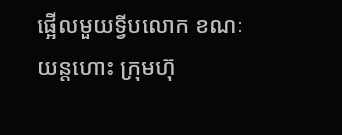ផ្អើលមួយទ្វីបលោក ខណៈយន្តហោះ ក្រុមហ៊ុ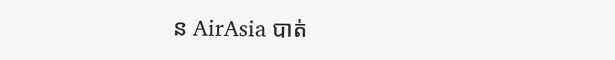ន AirAsia បាត់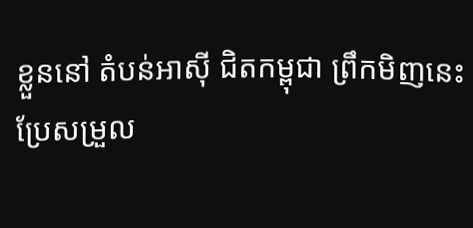ខ្លួននៅ តំបន់អាស៊ី ជិតកម្ពុជា ព្រឹកមិញនេះ
ប្រែសម្រួល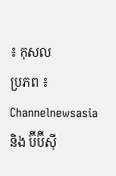៖ កុសល
ប្រភព ៖ Channelnewsasia និង ប៊ីប៊ីស៊ី